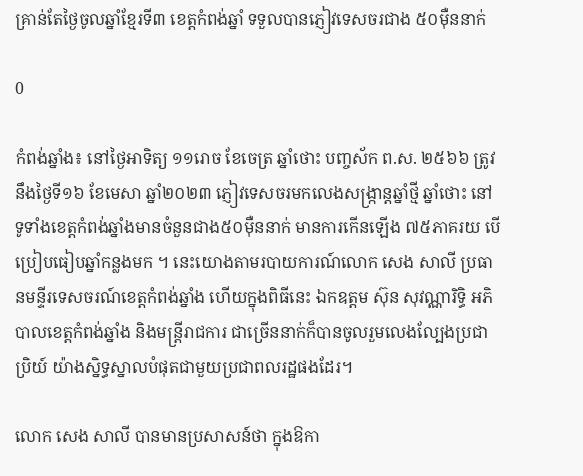គ្រាន់តែថ្ងៃចូលឆ្នាំខ្មែរទី៣ ខេត្តកំពង់ឆ្នាំ ទទួលបានភ្ញៀវទេសចរជាង ៥០ម៉ឺននាក់

0

កំពង់ឆ្នាំង៖ នៅថ្ងៃអាទិត្យ ១១រោច ខែចេត្រ ឆ្នាំថោះ បញ្ចស័ក ព.ស. ២៥៦៦ ត្រូវនឹងថ្ងៃទី១៦ ខែមេសា ឆ្នាំ២០២៣ ភ្ញៀវទេសចរមកលេងសង្ក្រាន្តឆ្នាំថ្មី ឆ្នាំថោះ នៅទូទាំងខេត្តកំពង់ឆ្នាំងមានចំនួនជាង៥០ម៉ឺននាក់ មានការកើនឡើង ៧៥ភាគរយ បើប្រៀបធៀបឆ្នាំកន្លងមក ។ នេះយោងតាមរបាយការណ៍លោក សេង សាលី ប្រធានមន្ទីរទេសចរណ៍ខេត្តកំពង់ឆ្នាំង ហើយក្នុងពិធីនេះ ឯកឧត្តម ស៊ុន សុវណ្ណារិទ្ធិ អភិបាលខេត្តកំពង់ឆ្នាំង និងមន្ត្រីរាជការ ជាច្រើននាក់ក៏បានចូលរួមលេងល្បែងប្រជាប្រិយ៍ យ៉ាងស្និទ្ធស្នាលបំផុតជាមួយប្រជាពលរដ្ឋផងដែរ។

លោក សេង សាលី បានមានប្រសាសន៍ថា ក្នុងឱកា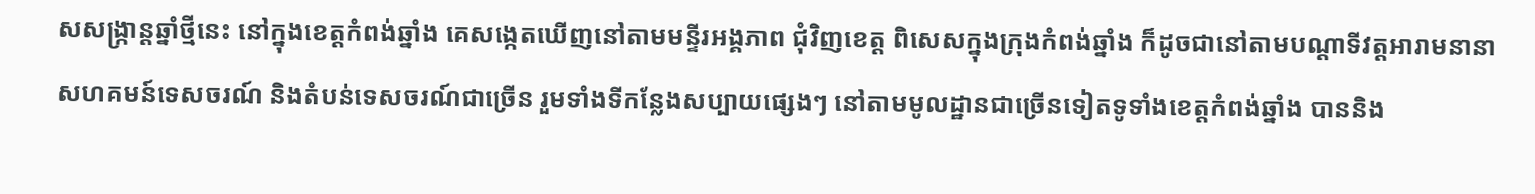សសង្ក្រាន្តឆ្នាំថ្មីនេះ នៅក្នុងខេត្តកំពង់ឆ្នាំង គេសង្កេតឃើញនៅតាមមន្ទីរអង្គភាព ជុំវិញខេត្ត ពិសេសក្នុងក្រុងកំពង់ឆ្នាំង ក៏ដូចជានៅតាមបណ្ដាទីវត្តអារាមនានា សហគមន៍ទេសចរណ៍ និងតំបន់ទេសចរណ៍ជាច្រើន រួមទាំងទីកន្លែងសប្បាយផ្សេងៗ នៅតាមមូលដ្ឋានជាច្រើនទៀតទូទាំងខេត្តកំពង់ឆ្នាំង បាននិង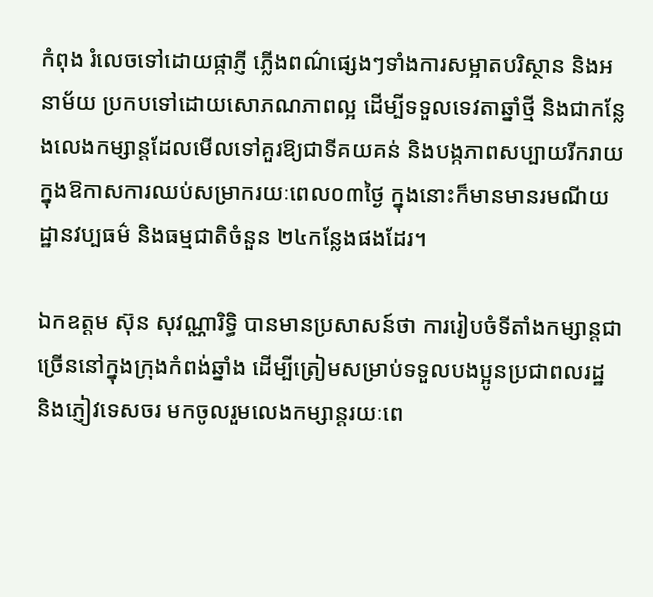កំពុង រំលេចទៅដោយផ្កាភ្ញី ភ្លើងពណ៌ផ្សេងៗទាំងការសម្អាតបរិស្ថាន និងអនាម័យ ប្រកបទៅដោយសោភណភាពល្អ ដើម្បីទទួលទេវតាឆ្នាំថ្មី និងជាកន្លែងលេងកម្សាន្តដែលមើលទៅគួរឱ្យជាទីគយគន់ និងបង្កភាពសប្បាយរីករាយ ក្នុងឱកាសការឈប់សម្រាករយៈពេល០៣ថ្ងៃ ក្នុងនោះក៏មានមានរមណីយដ្ឋានវប្បធម៌ និងធម្មជាតិចំនួន ២៤កន្លែងផងដែរ។

ឯកឧត្តម ស៊ុន សុវណ្ណារិទ្ធិ បានមានប្រសាសន៍ថា ការរៀបចំទីតាំងកម្សាន្តជាច្រើននៅក្នុងក្រុងកំពង់ឆ្នាំង ដើម្បីត្រៀមសម្រាប់ទទួលបងប្អូនប្រជាពលរដ្ឋ និងភ្ញៀវទេសចរ មកចូលរួមលេងកម្សាន្តរយៈពេ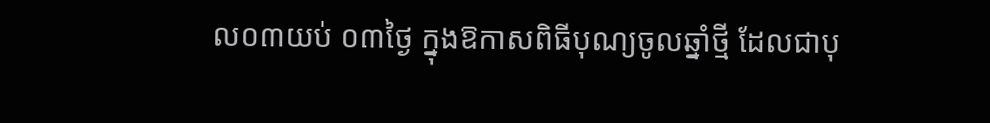ល០៣យប់ ០៣ថ្ងៃ ក្នុងឱកាសពិធីបុណ្យចូលឆ្នាំថ្មី ដែលជាបុ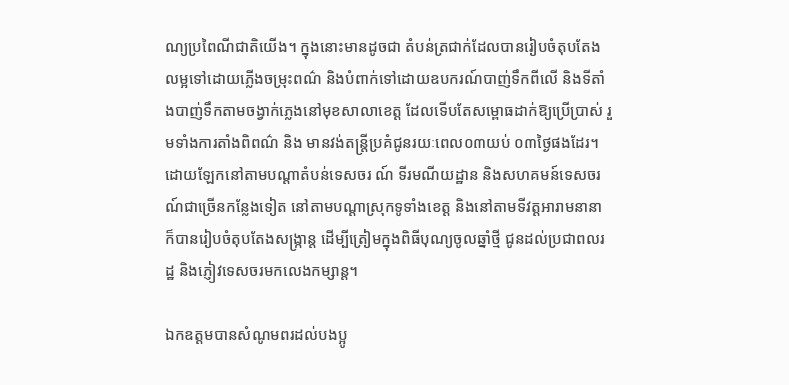ណ្យប្រពៃណីជាតិយើង។ ក្នុងនោះមានដូចជា តំបន់ត្រជាក់ដែលបានរៀបចំតុបតែងលម្អទៅដោយភ្លើងចម្រុះពណ៌ និងបំពាក់ទៅដោយឧបករណ៍បាញ់ទឹកពីលើ និងទីតាំងបាញ់ទឹកតាមចង្វាក់ភ្លេងនៅមុខសាលាខេត្ត ដែលទើបតែសម្ពោធដាក់ឱ្យប្រើប្រាស់ រួមទាំងការតាំងពិពណ៌ និង មានវង់តន្ត្រីប្រគំជូនរយៈពេល០៣យប់ ០៣ថ្ងៃផងដែរ។ ដោយឡែកនៅតាមបណ្ដាតំបន់ទេសចរ ណ៍ ទីរមណីយដ្ឋាន និងសហគមន៍ទេសចរណ៍ជាច្រើនកន្លែងទៀត នៅតាមបណ្ដាស្រុកទូទាំងខេត្ត និងនៅតាមទីវត្តអារាមនានា ក៏បានរៀបចំតុបតែងសង្ក្រាន្ត ដើម្បីត្រៀមក្នុងពិធីបុណ្យចូលឆ្នាំថ្មី ជូនដល់ប្រជាពលរដ្ឋ និងភ្ញៀវទេសចរមកលេងកម្សាន្ត។

ឯកឧត្តមបានសំណូមពរដល់បងប្អូ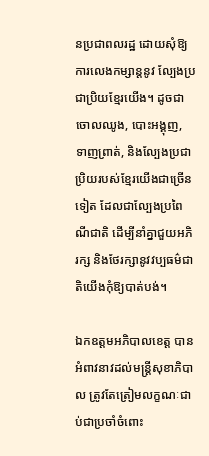នប្រជាពលរដ្ឋ ដោយសុំឱ្យការលេងកម្សាន្តនូវ ល្បែងប្រជាប្រិយខ្មែរយើង។ ដូចជាចោលឈូង, បោះអង្គុញ, ទាញព្រាត់, និងល្បែងប្រជា ប្រិយរបស់ខ្មែរយើងជាច្រើនទៀត ដែលជាល្បែងប្រពៃណីជាតិ ដើម្បីនាំគ្នាជួយអភិរក្ស និងថែរក្សានូវវប្បធម៌ជាតិយើងកុំឱ្យបាត់បង់។

ឯកឧត្តមអភិបាលខេត្ត បានអំពាវនាវដល់មន្ត្រីសុខាភិបាល ត្រូវតែត្រៀមលក្ខណៈជាប់ជាប្រចាំចំពោះ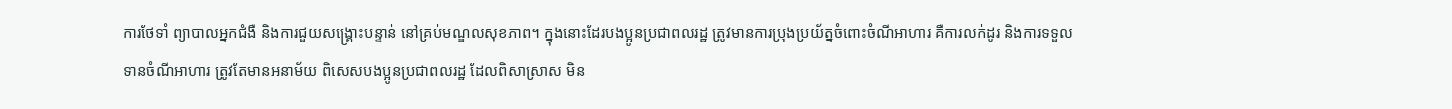ការថែទាំ ព្យាបាលអ្នកជំងឺ និងការជួយសង្គ្រោះបន្ទាន់ នៅគ្រប់មណ្ឌលសុខភាព។ ក្នុងនោះដែរបងប្អូនប្រជាពលរដ្ឋ ត្រូវមានការប្រុងប្រយ័ត្នចំពោះចំណីអាហារ គឺការលក់ដូរ និងការទទួលទានចំណីអាហារ ត្រូវតែមានអនាម័យ ពិសេសបងប្អូនប្រជាពលរដ្ឋ ដែលពិសាស្រាស មិន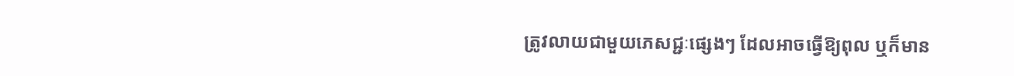ត្រូវលាយជាមួយភេសជ្ជៈផ្សេងៗ ដែលអាចធ្វើឱ្យពុល ឬក៏មាន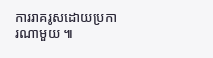ការរាគរូសដោយប្រការណាមួយ ៕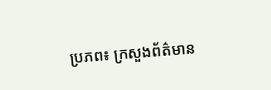ប្រភព៖ ក្រសួងព័ត៌មាន